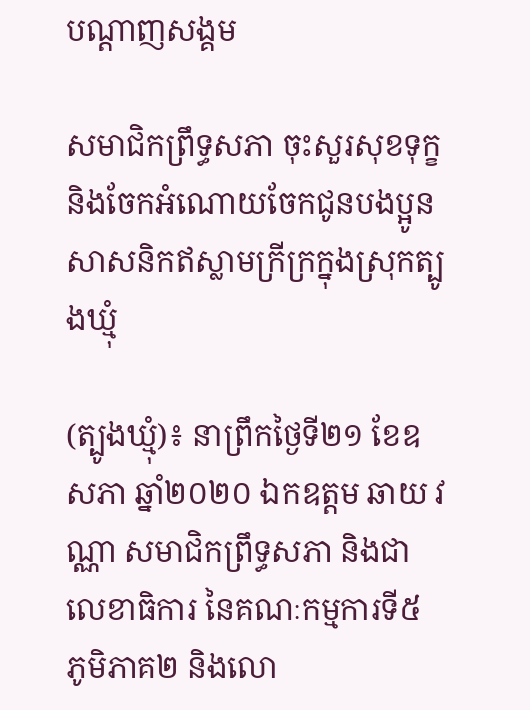បណ្តាញសង្គម

សមាជិកព្រឹទ្ធសភា ចុះសួរសុខទុក្ខ និងចែកអំណោយចែកជូនបងប្អូនសាសនិកឥស្លាមក្រីក្រក្នុងស្រុកត្បូងឃ្មុំ

(ត្បូងឃ្មុំ)៖ នាព្រឹកថ្ងៃទី២១ ខែឧសភា ឆ្នាំ២០២០ ឯកឧត្តម ឆាយ វណ្ណា សមាជិកព្រឹទ្ធសភា និងជាលេខាធិការ នៃគណៈកម្មការទី៥ ភូមិភាគ២ និងលោ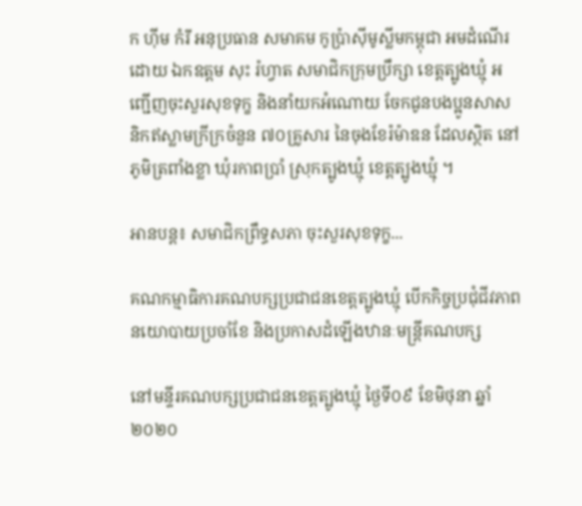ក ហុីម កំរី អនុប្រធាន សមាគម កូប្រ៉ាស៊ីមូស្លីមកម្ពុជា អមដំណើរដោយ ឯកឧត្តម សុះ រ៉ហ្វាត សមាជិកក្រុមប្រឹក្សា ខេត្តត្បូងឃ្មុំ អញ្ជើញចុះសួរសុខទុក្ខ និងនាំយកអំណោយ ចែកជូនបងប្អូនសាសនិកឥស្លាមក្រីក្រចំនួន ៧០គ្រូសារ នៃចុងខែរ៉ម៉ាឌន ដែលស្ថិត នៅភូមិត្រពាំងខ្លា ឃុំរកាពប្រាំ ស្រុកត្បូងឃ្មុំ ខេត្តត្បូងឃ្មុំ ។

អានបន្ត៖ សមាជិកព្រឹទ្ធសភា ចុះសួរសុខទុក្ខ...

គណកម្មាធិការគណបក្សប្រជាជនខេត្តត្បូងឃ្មុំ បើកកិច្ចប្រជុំជីវភាពនយោបាយប្រចាំខែ និងប្រកាសដំឡើងឋានៈមន្ត្រីគណបក្ស

នៅមន្ទីរគណបក្សប្រជាជនខេត្តត្បូងឃ្មុំ ថ្ងៃទី០៩ ខែមិថុនា ឆ្នាំ ២០២០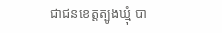ជាជនខេត្តត្បូងឃ្មុំ បា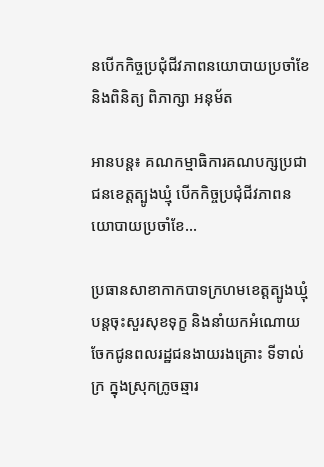នបើកកិច្ចប្រជុំជីវភាពនយោបាយប្រចាំខែ និងពិនិត្យ ពិភាក្សា អនុម័ត

អានបន្ត៖ គណកម្មាធិការគណបក្សប្រជាជនខេត្តត្បូងឃ្មុំ បើកកិច្ចប្រជុំជីវភាពនយោបាយប្រចាំខែ...

ប្រធានសាខាកាកបាទក្រហមខេត្តត្បូងឃ្មុំ បន្តចុះសួរសុខទុក្ខ និងនាំយកអំណោយចែកជូនពលរដ្ឋជនងាយរងគ្រោះ ទីទាល់ក្រ ក្នុងស្រុកក្រូចឆ្មារ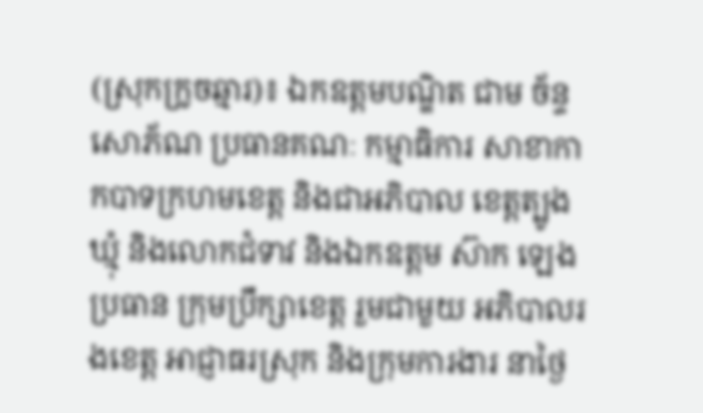(ស្រុកក្រូចឆ្មារ)៖ ឯកឧត្តមបណ្ឌិត ជាម ច័ន្ទសោភ័ណ ប្រធានគណៈ កម្មាធិការ សាខាកាកបាទក្រហមខេត្ត និងជាអភិបាល ខេត្តត្បូងឃ្មុំ និងលោកជំទាវ និងឯកឧត្តម ស៊ាក ឡេង ប្រធាន ក្រុមប្រឹក្សាខេត្ត រួមជាមួយ អភិបាលរងខេត្ត អាជ្ញាធរស្រុក និងក្រុមការងារ នាថ្ងៃ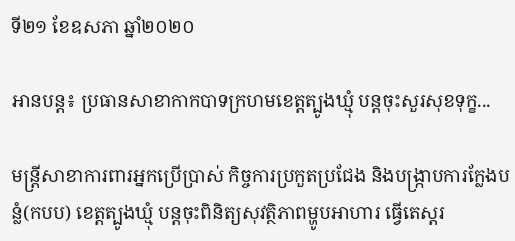ទី២១ ខែឧសភា ឆ្នាំ២០២០

អានបន្ត៖ ប្រធានសាខាកាកបាទក្រហមខេត្តត្បូងឃ្មុំ បន្តចុះសួរសុខទុក្ខ...

មន្ត្រីសាខាការពារអ្នកប្រើប្រាស់ កិច្ចការប្រកួតប្រជែង និងបង្ក្រាបការក្លែងបន្លំ(កបប) ខេត្តត្បូងឃ្មុំ បន្តចុះពិនិត្យសុវត្ថិភាពម្ហូបអាហារ ធ្វើតេស្តរ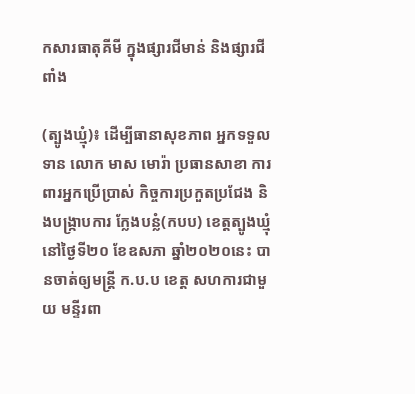កសារធាតុគីមី ក្នុងផ្សារជីមាន់ និងផ្សារជីពាំង

(ត្បូងឃ្មុំ)៖ ដើម្បីធានាសុខភាព អ្នកទទួលទាន លោក មាស មោរ៉ា ប្រធានសាខា ការពារអ្នកប្រើប្រាស់ កិច្ចការប្រកួតប្រជែង និងបង្ក្រាបការ ក្លែងបន្លំ(កបប) ខេត្តត្បូងឃ្មុំ នៅថ្ងៃទី២០ ខែឧសភា ឆ្នាំ២០២០នេះ បានចាត់ឲ្យមន្ត្រី ក.ប.ប ខេត្ត សហការជាមួយ មន្ទីរពា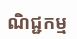ណិជ្ជកម្ម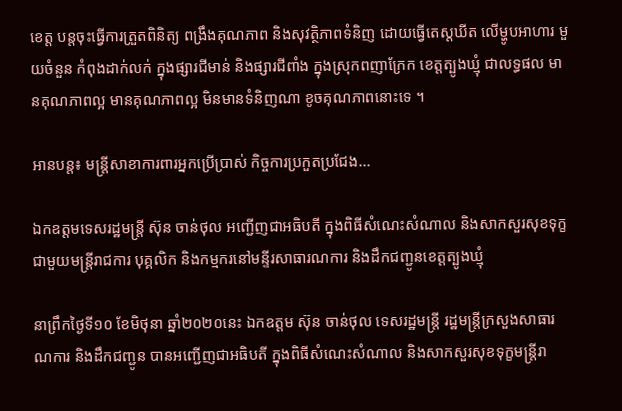ខេត្ត បន្តចុះធ្វើការត្រួតពិនិត្យ ពង្រឹងគុណភាព និងសុវត្ថិភាពទំនិញ ដោយធ្វើតេស្តឃីត លើម្ហូបអាហារ មួយចំនួន កំពុងដាក់លក់ ក្នុងផ្សារជីមាន់ និងផ្សារជីពាំង ក្នុងស្រុកពញាក្រែក ខេត្តត្បូងឃ្មុំ ជាលទ្ធផល មានគុណភាពល្អ មានគុណភាពល្អ មិនមានទំនិញណា ខូចគុណភាពនោះទេ ។

អានបន្ត៖ មន្ត្រីសាខាការពារអ្នកប្រើប្រាស់ កិច្ចការប្រកួតប្រជែង...

ឯកឧត្តមទេសរដ្ឋមន្រ្តី ស៊ុន ចាន់ថុល អញ្ជើញជាអធិបតី ក្នុងពិធីសំណេះសំណាល និងសាកសួរសុខទុក្ខជាមួយមន្ត្រីរាជការ បុគ្គលិក និងកម្មករនៅមន្ទីរសាធារណការ និងដឹកជញ្ជូនខេត្តត្បូងឃ្មុំ

នាព្រឹកថ្ងៃទី១០ ខែមិថុនា ឆ្នាំ២០២០នេះ ឯកឧត្តម ស៊ុន ចាន់ថុល ទេសរដ្ឋមន្រ្តី រដ្ឋមន្រ្តីក្រសួងសាធារណការ និងដឹកជញ្ជូន បានអញ្ជើញជាអធិបតី ក្នុងពិធីសំណេះសំណាល និងសាកសួរសុខទុក្ខមន្ត្រីរា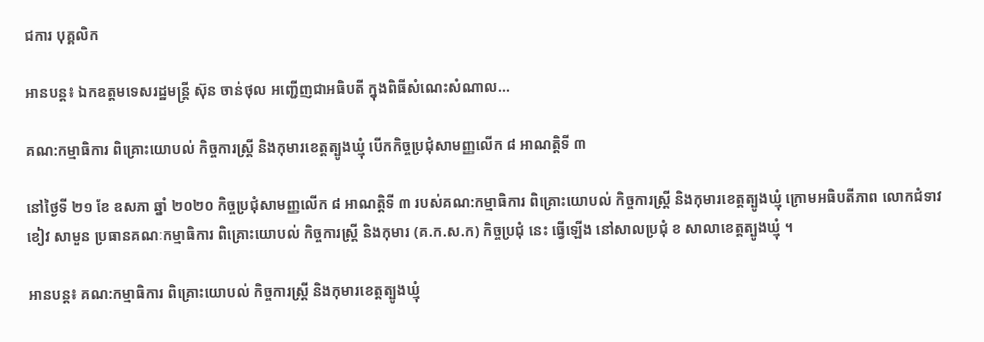ជការ បុគ្គលិក

អានបន្ត៖ ឯកឧត្តមទេសរដ្ឋមន្រ្តី ស៊ុន ចាន់ថុល អញ្ជើញជាអធិបតី ក្នុងពិធីសំណេះសំណាល...

គណ:កម្មាធិការ ពិគ្រោះយោបល់ កិច្ចការស្ត្រី និងកុមារខេត្តត្បូងឃ្មុំ បើកកិច្ចប្រជុំសាមញ្ញលើក ៨ អាណត្តិទី ៣

នៅថ្ងៃទី ២១ ខែ ឧសភា ឆ្នាំ ២០២០ កិច្ចប្រជុំសាមញ្ញលើក ៨ អាណត្តិទី ៣ របស់គណ:កម្មាធិការ ពិគ្រោះយោបល់ កិច្ចការស្ត្រី និងកុមារខេត្តត្បូងឃ្មុំ ក្រោមអធិបតីភាព លោកជំទាវ ខៀវ សាមួន ប្រធានគណៈកម្មាធិការ ពិគ្រោះយោបល់ កិច្ចការស្ត្រី និងកុមារ (គ.ក.ស.ក) កិច្ចប្រជុំ នេះ ធ្វើឡើង នៅសាលប្រជុំ ខ សាលាខេត្តត្បូងឃ្មុំ ។

អានបន្ត៖ គណ:កម្មាធិការ ពិគ្រោះយោបល់ កិច្ចការស្ត្រី និងកុមារខេត្តត្បូងឃ្មុំ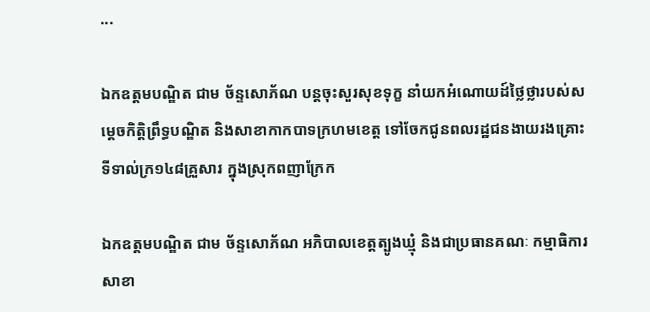...

ឯកឧត្តមបណ្ឌិត ជាម ច័ន្ទសោភ័ណ បន្តចុះសួរសុខទុក្ខ នាំយកអំណោយដ៍ថ្លៃថ្លារបស់សម្តេចកិត្តិព្រឹទ្ធបណ្ឌិត និងសាខាកាកបាទក្រហមខេត្ត ទៅចែកជូនពលរដ្ឋជនងាយរងគ្រោះ ទីទាល់ក្រ១៤៨គ្រួសារ ក្នុងស្រុកពញាក្រែក

ឯកឧត្តមបណ្ឌិត ជាម ច័ន្ទសោភ័ណ អភិបាលខេត្តត្បូងឃ្មុំ និងជាប្រធានគណៈ កម្មាធិការ សាខា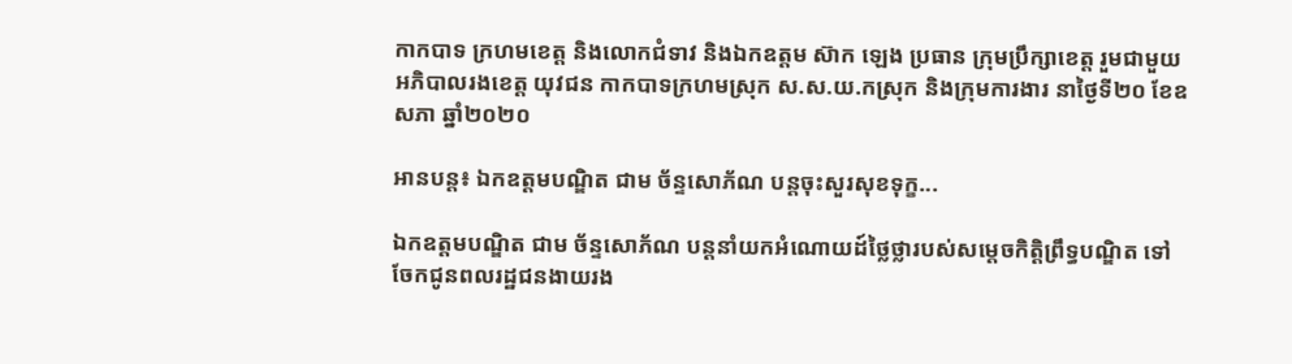កាកបាទ ក្រហមខេត្ត និងលោកជំទាវ និងឯកឧត្តម ស៊ាក ឡេង ប្រធាន ក្រុមប្រឹក្សាខេត្ត រួមជាមួយអភិបាលរងខេត្ត យុវជន កាកបាទក្រហមស្រុក ស.ស.យ.កស្រុក និងក្រុមការងារ នាថ្ងៃទី២០ ខែឧសភា ឆ្នាំ២០២០

អានបន្ត៖ ឯកឧត្តមបណ្ឌិត ជាម ច័ន្ទសោភ័ណ បន្តចុះសួរសុខទុក្ខ...

ឯកឧត្តមបណ្ឌិត ជាម ច័ន្ទសោភ័ណ បន្តនាំយកអំណោយដ៍ថ្លៃថ្លារបស់សម្តេចកិត្តិព្រឹទ្ធបណ្ឌិត ទៅចែកជូនពលរដ្ឋជនងាយរង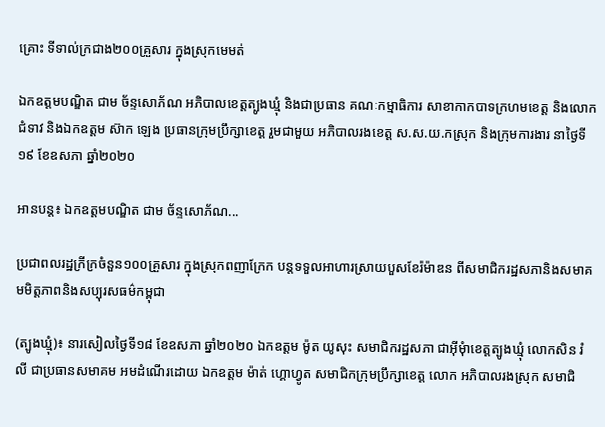គ្រោះ ទីទាល់ក្រជាង២០០គ្រួសារ ក្នុងស្រុកមេមត់

ឯកឧត្តមបណ្ឌិត ជាម ច័ន្ទសោភ័ណ អភិបាលខេត្តត្បូងឃ្មុំ និងជាប្រធាន គណៈកម្មាធិការ សាខាកាកបាទក្រហមខេត្ត និងលោកជំទាវ និងឯកឧត្តម ស៊ាក ឡេង ប្រធានក្រុមប្រឹក្សាខេត្ត រួមជាមួយ អភិបាលរងខេត្ត ស.ស.យ.កស្រុក និងក្រុមការងារ នាថ្ងៃទី១៩ ខែឧសភា ឆ្នាំ២០២០

អានបន្ត៖ ឯកឧត្តមបណ្ឌិត ជាម ច័ន្ទសោភ័ណ...

ប្រជាពលរដ្ឋក្រីក្រចំនួន១០០គ្រួសារ ក្នុងស្រុកពញាក្រែក បន្តទទួលអាហារស្រាយបួសខែរ៉ម៉ាឌន ពីសមាជិករដ្ឋសភានិងសមាគមមិត្តភាពនិងសប្បុរសធម៌កម្ពុជា

(ត្បូងឃ្មុំ)៖ នារសៀលថ្ងៃទី១៨ ខែឧសភា ឆ្នាំ២០២០ ឯកឧត្តម ម៉ូត យូសុះ សមាជិករដ្ឋសភា ជាឣុីមុំាខេត្តត្បូងឃ្មុំ លោកសិន រំលី ជាប្រធានសមាគម អមដំណើរដោយ ឯកឧត្តម ម៉ាត់ ហ្គោហ្វូត សមាជិកក្រុមប្រឹក្សាខេត្ត លោក អភិបាលរងស្រុក សមាជិ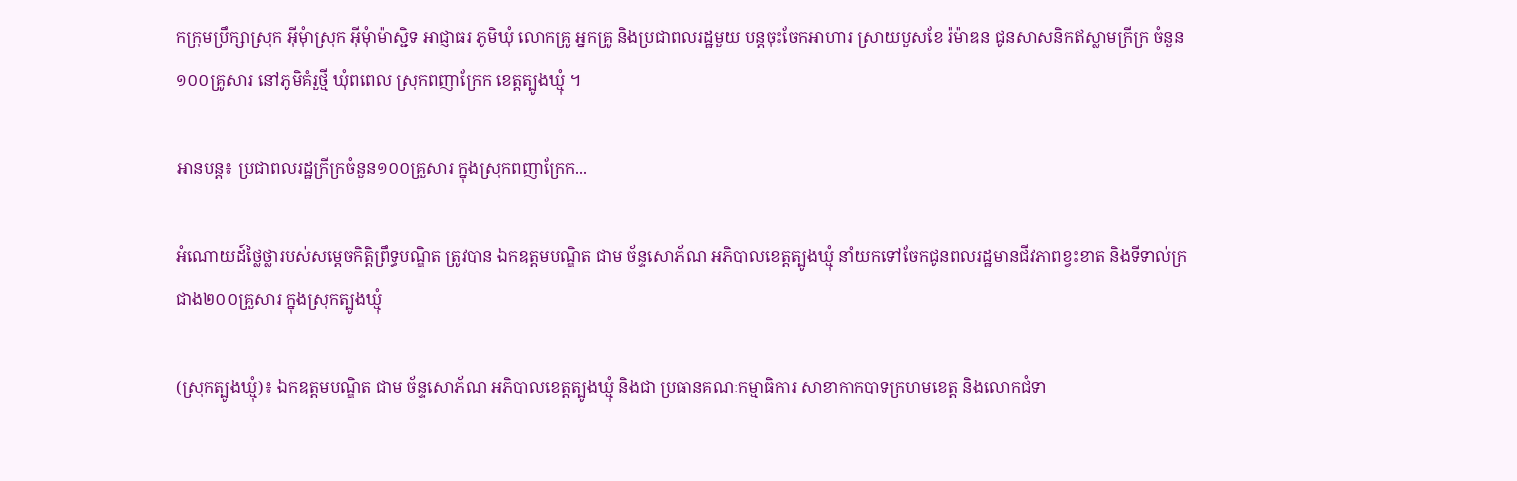កក្រុមប្រឹក្សាស្រុក អុីមុំាស្រុក អុីមុំាម៉ាស្ជិទ អាជ្ញាធរ ភូមិឃុំ លោកគ្រូ អ្នកគ្រូ និងប្រជាពលរដ្ឋមួយ បន្តចុះចែកអាហារ ស្រាយបួសខែ រ៉ម៉ាឌន ជូនសាសនិកឥស្លាមក្រីក្រ ចំនួន ១០០គ្រូសារ នៅភូមិគំរួថ្មី ឃុំពពេល ស្រុកពញាក្រែក ខេត្តត្បូងឃ្មុំ ។

អានបន្ត៖ ប្រជាពលរដ្ឋក្រីក្រចំនួន១០០គ្រួសារ ក្នុងស្រុកពញាក្រែក...

អំណោយដ៍ថ្លៃថ្លារបស់សម្តេចកិត្តិព្រឹទ្ធបណ្ឌិត ត្រូវបាន ឯកឧត្តមបណ្ឌិត ជាម ច័ន្ទសោភ័ណ អភិបាលខេត្តត្បូងឃ្មុំ នាំយកទៅចែកជូនពលរដ្ឋមានជីវភាពខ្វះខាត និងទីទាល់ក្រជាង២០០គ្រួសារ ក្នុងស្រុកត្បូងឃ្មុំ

(ស្រុកត្បូងឃ្មុំ)៖ ឯកឧត្តមបណ្ឌិត ជាម ច័ន្ទសោភ័ណ អភិបាលខេត្តត្បូងឃ្មុំ និងជា ប្រធានគណៈកម្មាធិការ សាខាកាកបាទក្រហមខេត្ត និងលោកជំទា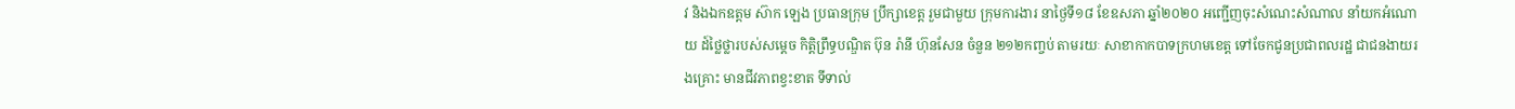វ និងឯកឧត្តម ស៊ាក ឡេង ប្រធានក្រុម ប្រឹក្សាខេត្ត រួមជាមួយ ក្រុមការងារ នាថ្ងៃទី១៨ ខែឧសភា ឆ្នាំ២០២០ អញ្ជើញចុះសំណេះសំណាល នាំយកអំណោយ ដ៍ថ្លៃថ្លារបស់សម្តេច កិត្តិព្រឹទ្ធបណ្ឌិត ប៊ុន រ៉ានី ហ៊ុនសែន ចំនួន ២១២កញ្ចប់ តាមរយៈ សាខាកាកបាទក្រហមខេត្ត ទៅចែកជូនប្រជាពលរដ្ឋ ជាជនងាយរងគ្រោះ មានជីវភាពខ្វះខាត ទីទាល់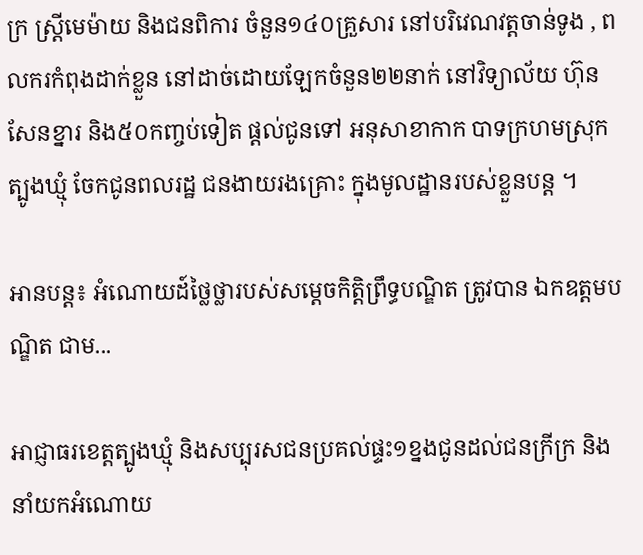ក្រ ស្ត្រីមេម៉ាយ និងជនពិការ ចំនួន១៤០គ្រួសារ នៅបរិវេណវត្តចាន់ទូង , ពលករកំពុងដាក់ខ្លួន នៅដាច់ដោយឡែកចំនួន២២នាក់ នៅវិទ្យាល័យ ហ៊ុនសែនខ្នារ និង៥០កញ្ចប់ទៀត ផ្តល់ជូនទៅ អនុសាខាកាក បាទក្រហមស្រុកត្បូងឃ្មុំ ចែកជូនពលរដ្ឋ ជនងាយរងគ្រោះ ក្នុងមូលដ្ឋានរបស់ខ្លួនបន្ត ។

អានបន្ត៖ អំណោយដ៍ថ្លៃថ្លារបស់សម្តេចកិត្តិព្រឹទ្ធបណ្ឌិត ត្រូវបាន ឯកឧត្តមបណ្ឌិត ជាម...

អាជ្ញាធរខេត្តត្បូងឃ្មុំ និងសប្បុរសជនប្រគល់ផ្ទះ១ខ្នងជូនដល់ជនក្រីក្រ និងនាំយកអំណោយ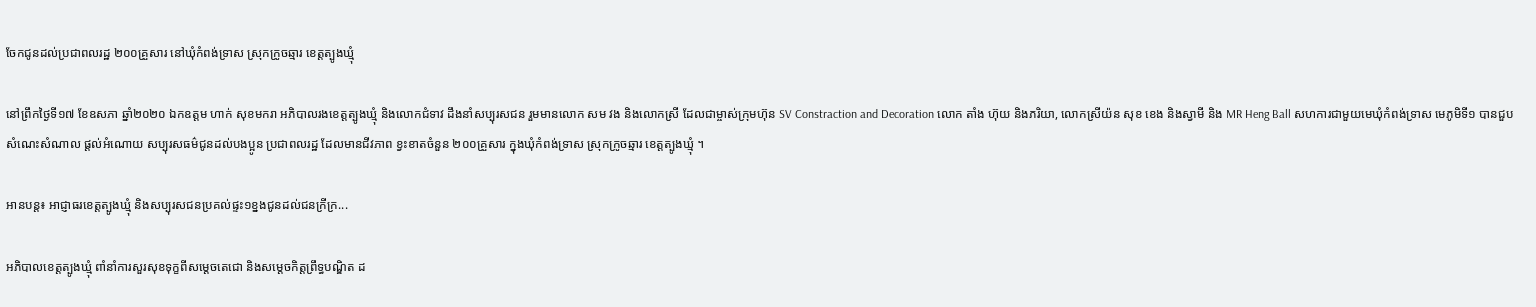ចែកជូនដល់ប្រជាពលរដ្ឋ ២០០គ្រួសារ នៅឃុំកំពង់ទ្រាស ស្រុកក្រូចឆ្មារ ខេត្តត្បូងឃ្មុំ

នៅព្រឹកថ្ងៃទី១៧ ខែឧសភា ឆ្នាំ២០២០ ឯកឧត្តម ហាក់ សុខមករា អភិបាលរងខេត្តត្បូងឃ្មុំ និងលោកជំទាវ ដឹងនាំសប្បុរសជន រួមមានលោក សម វង និងលោកស្រី ដែលជាម្ចាស់ក្រុមហ៊ុន SV Constraction and Decoration លោក តាំង ហ៊ុយ និងភរិយា, លោកស្រីយ៉ន សុខ ខេង និងស្វាមី និង MR Heng Ball សហការជាមួយមេឃុំកំពង់ទ្រាស មេភូមិទី១ បានជួបសំណេះសំណាល ផ្តល់អំណោយ សប្បុរសធម៌ជូនដល់បងប្អូន ប្រជាពលរដ្ឋ ដែលមានជីវភាព ខ្វះខាតចំនួន ២០០គ្រួសារ ក្នុងឃុំកំពង់ទ្រាស ស្រុកក្រូចឆ្មារ ខេត្តត្បូងឃ្មុំ ។

អានបន្ត៖ អាជ្ញាធរខេត្តត្បូងឃ្មុំ និងសប្បុរសជនប្រគល់ផ្ទះ១ខ្នងជូនដល់ជនក្រីក្រ...

អភិបាលខេត្តត្បូងឃ្មុំ ពាំនាំការសួរសុខទុក្ខពីសម្តេចតេជោ និងសម្តេចកិត្តព្រឹទ្ធបណ្ឌិត ដ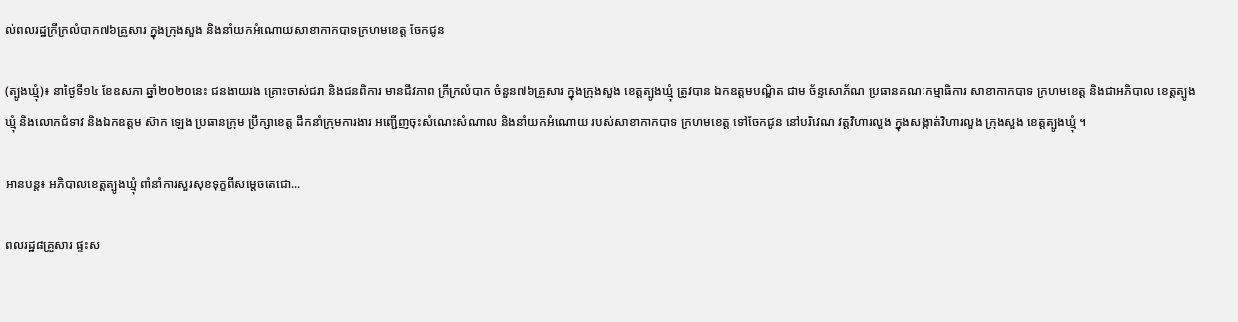ល់ពលរដ្ឋក្រីក្រលំបាក៧៦គ្រួសារ ក្នុងក្រុងសួង និងនាំយកអំណោយសាខាកាកបាទក្រហមខេត្ត ចែកជូន

(ត្បូងឃ្មុំ)៖ នាថ្ងៃទី១៤ ខែឧសភា ឆ្នាំ២០២០នេះ ជនងាយរង គ្រោះចាស់ជរា និងជនពិការ មានជីវភាព ក្រីក្រលំបាក ចំនួន៧៦គ្រួសារ ក្នុងក្រុងសួង ខេត្តត្បូងឃ្មុំ ត្រូវបាន ឯកឧត្តមបណ្ឌិត ជាម ច័ន្ទសោភ័ណ ប្រធានគណៈកម្មាធិការ សាខាកាកបាទ ក្រហមខេត្ត និងជាអភិបាល ខេត្តត្បូងឃ្មុំ និងលោកជំទាវ និងឯកឧត្តម ស៊ាក ឡេង ប្រធានក្រុម ប្រឹក្សាខេត្ត ដឹកនាំក្រុមការងារ អញ្ជើញចុះសំណេះសំណាល និងនាំយកអំណោយ របស់សាខាកាកបាទ ក្រហមខេត្ត ទៅចែកជូន នៅបរិវេណ វត្តវិហារលួង ក្នុងសង្កាត់វិហារលួង ក្រុងសួង ខេត្តត្បូងឃ្មុំ ។

អានបន្ត៖ អភិបាលខេត្តត្បូងឃ្មុំ ពាំនាំការសួរសុខទុក្ខពីសម្តេចតេជោ...

ពលរដ្ឋ៨គ្រួសារ ផ្ទះស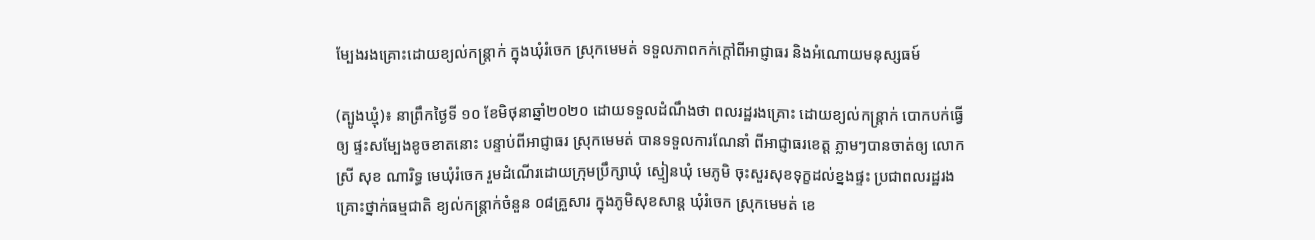ម្បែងរងគ្រោះដោយខ្យល់កន្ត្រាក់ ក្នុងឃុំរំចេក ស្រុកមេមត់ ទទួលភាពកក់ក្តៅពីអាជ្ញាធរ និងអំណោយមនុស្សធម៍

(ត្បូងឃ្មុំ)៖ នាព្រឹកថ្ងៃទី ១០ ខែមិថុនាឆ្នាំ២០២០ ដោយទទួលដំណឹងថា ពលរដ្ឋរងគ្រោះ ដោយខ្យល់កន្ត្រាក់ បោកបក់ធ្វើឲ្យ ផ្ទះសម្បែងខូចខាតនោះ បន្ទាប់ពីអាជ្ញាធរ ស្រុកមេមត់ បានទទួលការណែនាំ ពីអាជ្ញាធរខេត្ត ភ្លាមៗបានចាត់ឲ្យ លោកស្រី សុខ ណារិទ្ធ មេឃុំរំចេក រួមដំណើរដោយក្រុមប្រឹក្សាឃុំ ស្មៀនឃុំ មេភូមិ ចុះសួរសុខទុក្ខដល់ខ្នងផ្ទះ ប្រជាពលរដ្ឋរង គ្រោះថ្នាក់ធម្មជាតិ ខ្យល់កន្រ្តាក់ចំនួន ០៨គ្រួសារ ក្នុងភូមិសុខសាន្ត ឃុំរំចេក ស្រុកមេមត់ ខេ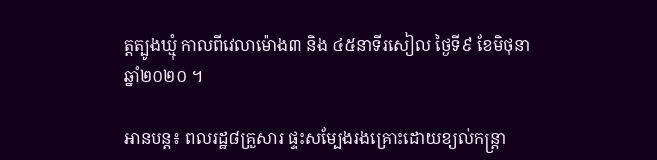ត្តត្បូងឃ្មុំ កាលពីវេលាម៉ោង៣ និង ៤៥នាទីរសៀល ថ្ងៃទី៩ ខែមិថុនា ឆ្នាំ២០២០ ។

អានបន្ត៖ ពលរដ្ឋ៨គ្រួសារ ផ្ទះសម្បែងរងគ្រោះដោយខ្យល់កន្ត្រា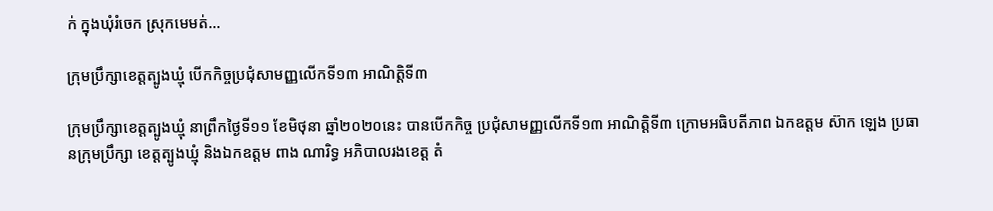ក់ ក្នុងឃុំរំចេក ស្រុកមេមត់...

ក្រុមប្រឹក្សាខេត្តត្បូងឃ្មុំ បើកកិច្ចប្រជុំសាមញ្ញលើកទី១៣ អាណិត្តិទី៣

ក្រុមប្រឹក្សាខេត្តត្បូងឃ្មុំ នាព្រឹកថ្ងៃទី១១ ខែមិថុនា ឆ្នាំ២០២០នេះ បានបើកកិច្ច ប្រជុំសាមញ្ញលើកទី១៣ អាណិត្តិទី៣ ក្រោមអធិបតីភាព ឯកឧត្តម ស៊ាក ឡេង ប្រធានក្រុមប្រឹក្សា ខេត្តត្បូងឃ្មុំ និងឯកឧត្តម ពាង ណារិទ្ធ អភិបាលរងខេត្ត តំ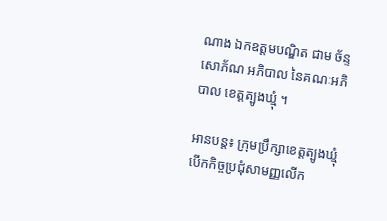ណាង ឯកឧត្តមបណ្ឌិត ជាម ច័ន្ទសោភ័ណ អភិបាល នៃគណៈអភិបាល ខេត្តត្បូងឃ្មុំ ។

អានបន្ត៖ ក្រុមប្រឹក្សាខេត្តត្បូងឃ្មុំ បើកកិច្ចប្រជុំសាមញ្ញលើក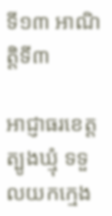ទី១៣ អាណិត្តិទី៣

អាជ្ញាធរខេត្តត្បូងឃ្មុំ ទទួលយកក្មេង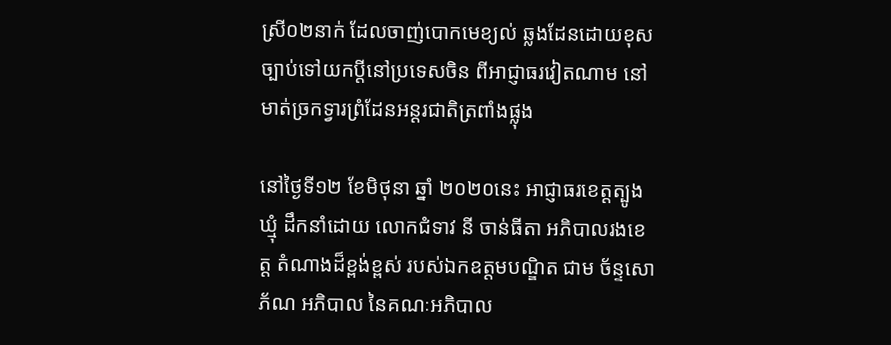ស្រី០២នាក់ ដែលចាញ់បោកមេខ្យល់ ឆ្លងដែនដោយខុសច្បាប់ទៅយកប្តីនៅប្រទេសចិន ពីអាជ្ញាធរវៀតណាម នៅមាត់ច្រកទ្វារព្រំដែនអន្តរជាតិត្រពាំងផ្លុង

នៅថ្ងៃទី១២ ខែមិថុនា ឆ្នាំ ២០២០នេះ អាជ្ញាធរខេត្តត្បូងឃ្មុំ ដឹកនាំដោយ លោកជំទាវ នី ចាន់ធីតា អភិបាលរងខេត្ត តំណាងដ៏ខ្ពង់ខ្ពស់ របស់ឯកឧត្តមបណ្ឌិត ជាម ច័ន្ទសោភ័ណ អភិបាល នៃគណៈអភិបាល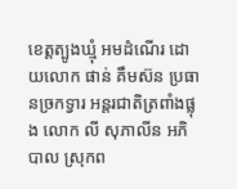ខេត្តត្បូងឃ្មុំ អមដំណើរ ដោយលោក ផាន់ គឹមស៊ន ប្រធានច្រកទ្វារ អន្តរជាតិត្រពាំងផ្លុង លោក លី សុភាលីន អភិបាល ស្រុកព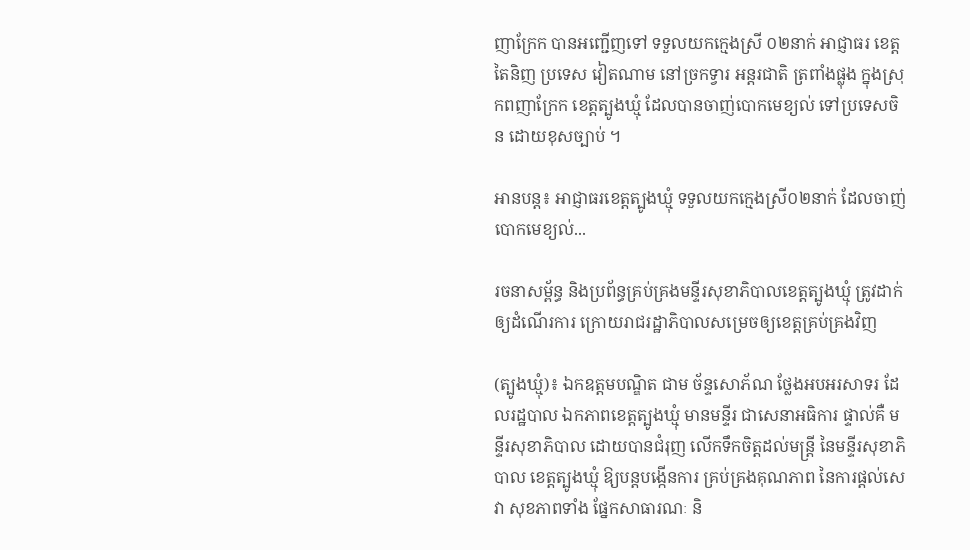ញាក្រែក បានអញ្ជើញទៅ ទទួលយកក្មេងស្រី ០២នាក់ អាជ្ញាធរ ខេត្តតៃនិញ ប្រទេស វៀតណាម នៅច្រកទ្វារ អន្តរជាតិ ត្រពាំងផ្លុង ក្នុងស្រុកពញាក្រែក ខេត្តត្បូងឃ្មុំ ដែលបានចាញ់បោកមេខ្យល់ ទៅប្រទេសចិន ដោយខុសច្បាប់ ។

អានបន្ត៖ អាជ្ញាធរខេត្តត្បូងឃ្មុំ ទទួលយកក្មេងស្រី០២នាក់ ដែលចាញ់បោកមេខ្យល់...

រចនាសម្ព័ន្ធ និងប្រព័ន្ធគ្រប់គ្រងមន្ទីរសុខាភិបាលខេត្តត្បូងឃ្មុំ ត្រូវដាក់ឲ្យដំណើរការ ក្រោយរាជរដ្ឋាភិបាលសម្រេចឲ្យខេត្តគ្រប់គ្រងវិញ

(ត្បូងឃ្មុំ)៖ ឯកឧត្តមបណ្ឌិត ជាម ច័ន្ទសោភ័ណ ថ្លែងអបអរសាទរ ដែលរដ្ឋបាល ឯកភាពខេត្តត្បូងឃ្មុំ មានមន្ទីរ ជាសេនាអធិការ ផ្ទាល់គឺ មន្ទីរសុខាភិបាល ដោយបានជំរុញ លើកទឹកចិត្តដល់មន្ត្រី នៃមន្ទីរសុខាភិបាល ខេត្តត្បូងឃ្មុំ ឱ្យបន្តបង្កើនការ គ្រប់គ្រងគុណភាព នៃការផ្ដល់សេវា សុខភាពទាំង ផ្នែកសាធារណៈ និ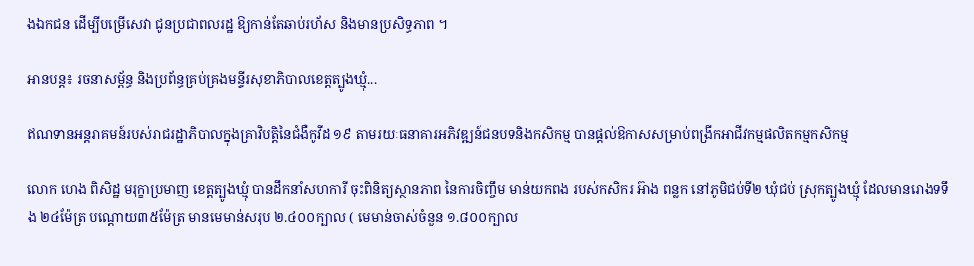ងឯកជន ដើម្បីបម្រើសេវា ជូនប្រជាពលរដ្ឋ ឱ្យកាន់តែឆាប់រហ័ស និងមានប្រសិទ្ធភាព ។

អានបន្ត៖ រចនាសម្ព័ន្ធ និងប្រព័ន្ធគ្រប់គ្រងមន្ទីរសុខាភិបាលខេត្តត្បូងឃ្មុំ...

ឥណទានអន្តរាគមន៍របស់រាជរដ្ឋាភិបាលក្នុងគ្រាវិបត្តិនៃជំងឺកូវីដ ១៩ តាមរយៈធនាគារអភិវឌ្ឍន៍ជនបទនិងកសិកម្ម បានផ្តល់ឱកាសសម្រាប់ពង្រីកអាជីវកម្មផលិតកម្មកសិកម្ម

លោក ហេង ពិសិដ្ឋ មរុក្ខាប្រមាញ ខេត្តត្បូងឃ្មុំ បានដឹកនាំសហការី ចុះពិនិត្យស្ថានភាព នៃការចិញ្ចឹម មាន់យកពង របស់កសិករ អ៊ាង ពន្លក នៅភូមិជប់ទី២ ឃុំជប់ ស្រុកត្បូងឃ្មុំ ដែលមានរោងទទឹង ២៤ម៉ែត្រ បណ្ដោយ៣៥ម៉ែត្រ មានមេមាន់សរុប ២.៤០០ក្បាល ( មេមាន់ចាស់ចំនួន ១.៨០០ក្បាល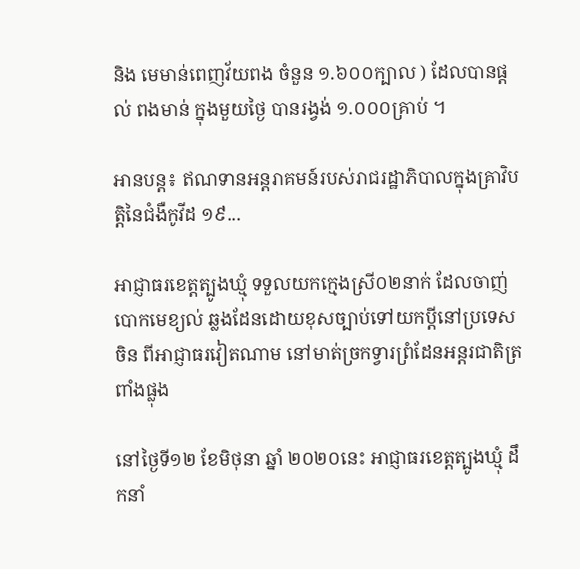និង មេមាន់ពេញវ័យពង ចំនួន ១.៦០០ក្បាល ) ដែលបានផ្តល់ ពងមាន់ ក្នុងមួយថ្ងៃ បានរង្វង់ ១.០០០គ្រាប់ ។

អានបន្ត៖ ឥណទានអន្តរាគមន៍របស់រាជរដ្ឋាភិបាលក្នុងគ្រាវិបត្តិនៃជំងឺកូវីដ ១៩...

អាជ្ញាធរខេត្តត្បូងឃ្មុំ ទទួលយកក្មេងស្រី០២នាក់ ដែលចាញ់បោកមេខ្យល់ ឆ្លងដែនដោយខុសច្បាប់ទៅយកប្តីនៅប្រទេសចិន ពីអាជ្ញាធរវៀតណាម នៅមាត់ច្រកទ្វារព្រំដែនអន្តរជាតិត្រពាំងផ្លុង

នៅថ្ងៃទី១២ ខែមិថុនា ឆ្នាំ ២០២០នេះ អាជ្ញាធរខេត្តត្បូងឃ្មុំ ដឹកនាំ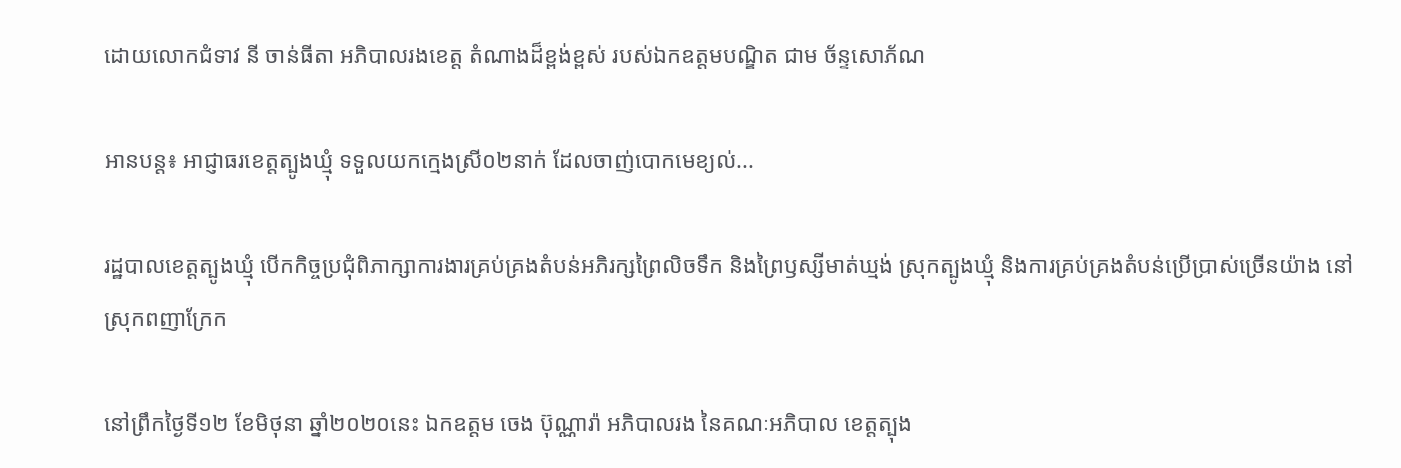ដោយលោកជំទាវ នី ចាន់ធីតា អភិបាលរងខេត្ត តំណាងដ៏ខ្ពង់ខ្ពស់ របស់ឯកឧត្តមបណ្ឌិត ជាម ច័ន្ទសោភ័ណ

អានបន្ត៖ អាជ្ញាធរខេត្តត្បូងឃ្មុំ ទទួលយកក្មេងស្រី០២នាក់ ដែលចាញ់បោកមេខ្យល់...

រដ្ឋបាលខេត្តត្បូងឃ្មុំ បើកកិច្ចប្រជុំពិភាក្សាការងារគ្រប់គ្រងតំបន់អភិរក្សព្រៃលិចទឹក និងព្រៃឫស្សីមាត់ឃ្មង់ ស្រុកត្បូងឃ្មុំ និងការគ្រប់គ្រងតំបន់ប្រើប្រាស់ច្រើនយ៉ាង នៅស្រុកពញាក្រែក

នៅព្រឹកថ្ងៃទី១២ ខែមិថុនា ឆ្នាំ២០២០នេះ ឯកឧត្ដម ចេង ប៊ុណ្ណារ៉ា អភិបាលរង នៃគណៈអភិបាល ខេត្តត្បុង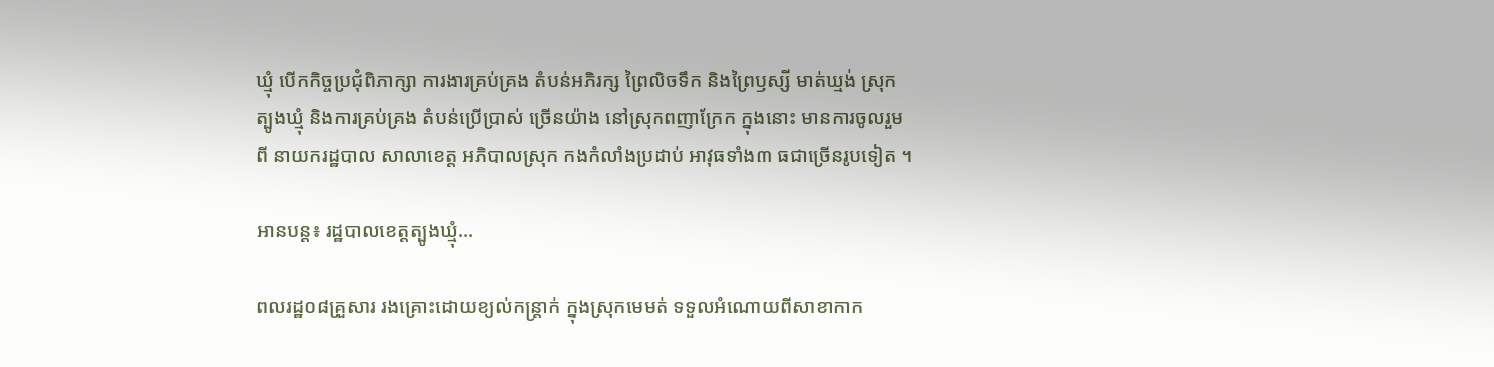ឃ្មុំ បើកកិច្ចប្រជុំពិភាក្សា ការងារគ្រប់គ្រង តំបន់អភិរក្ស ព្រៃលិចទឹក និងព្រៃឫស្សី មាត់ឃ្មង់ ស្រុកត្បូងឃ្មុំ និងការគ្រប់គ្រង តំបន់ប្រើប្រាស់ ច្រើនយ៉ាង នៅស្រុកពញាក្រែក ក្នុងនោះ មានការចូលរួមពី នាយករដ្ឋបាល សាលាខេត្ត អភិបាលស្រុក កងកំលាំងប្រដាប់ អាវុធទាំង៣ ធជាច្រើនរូបទៀត ។

អានបន្ត៖ រដ្ឋបាលខេត្តត្បូងឃ្មុំ...

ពលរដ្ឋ០៨គ្រួសារ រងគ្រោះដោយខ្យល់កន្ត្រាក់ ក្នុងស្រុកមេមត់ ទទួលអំណោយពីសាខាកាក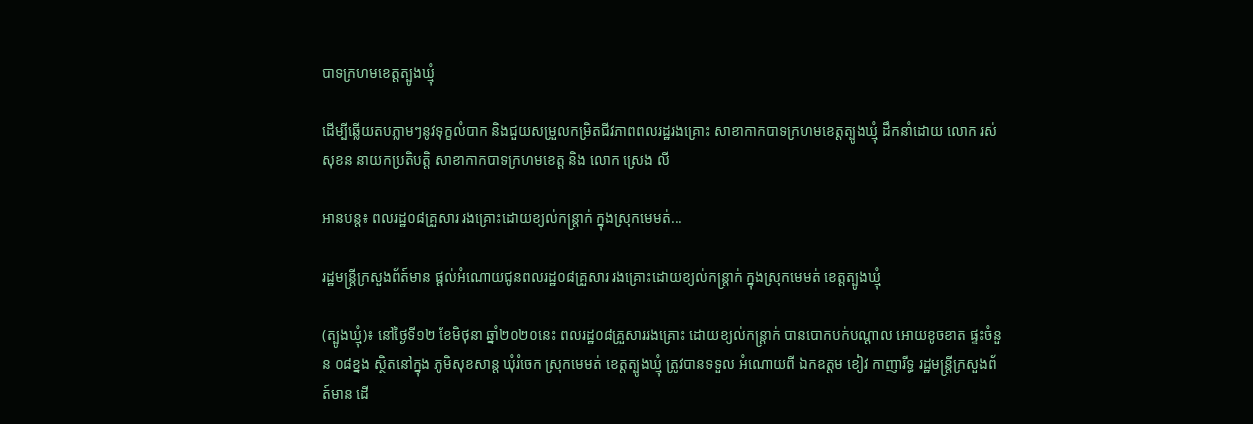បាទក្រហមខេត្តត្បូងឃ្មុំ

ដើម្បីឆ្លើយតបភ្លាមៗនូវទុក្ខលំបាក និងជួយសម្រួលកម្រិតជីវភាពពលរដ្ឋរងគ្រោះ សាខាកាកបាទក្រហមខេត្តត្បូងឃ្មុំ ដឹកនាំដោយ លោក រស់ សុខន នាយកប្រតិបត្តិ សាខាកាកបាទក្រហមខេត្ត និង លោក ស្រេង លី

អានបន្ត៖ ពលរដ្ឋ០៨គ្រួសារ រងគ្រោះដោយខ្យល់កន្ត្រាក់ ក្នុងស្រុកមេមត់...

រដ្ឋមន្ត្រីក្រសួងព័ត៍មាន ផ្តល់អំណោយជូនពលរដ្ឋ០៨គ្រួសារ រងគ្រោះដោយខ្យល់កន្ត្រាក់ ក្នុងស្រុកមេមត់ ខេត្តត្បូងឃ្មុំ

(ត្បូងឃ្មុំ)៖ នៅថ្ងៃទី១២ ខែមិថុនា ឆ្នាំ២០២០នេះ ពលរដ្ឋ០៨គ្រួសាររងគ្រោះ ដោយខ្យល់កន្ត្រាក់ បានបោកបក់បណ្តាល អោយខូចខាត ផ្ទះចំនួន ០៨ខ្នង ស្ថិតនៅក្នុង ភូមិសុខសាន្ត ឃុំរំចេក ស្រុកមេមត់ ខេត្តត្បូងឃ្មុំ ត្រូវបានទទួល អំណោយពី ឯកឧត្តម ខៀវ កាញារីទ្ធ រដ្ឋមន្ត្រីក្រសួងព័ត៍មាន ដើ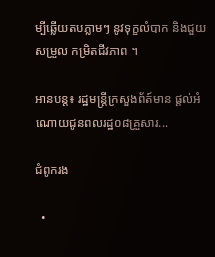ម្បីឆ្លើយតបភ្លាមៗ នូវទុក្ខលំបាក និងជួយសម្រួល កម្រិតជីវភាព ។

អានបន្ត៖ រដ្ឋមន្ត្រីក្រសួងព័ត៍មាន ផ្តល់អំណោយជូនពលរដ្ឋ០៨គ្រួសារ...

ជំពូករង

  •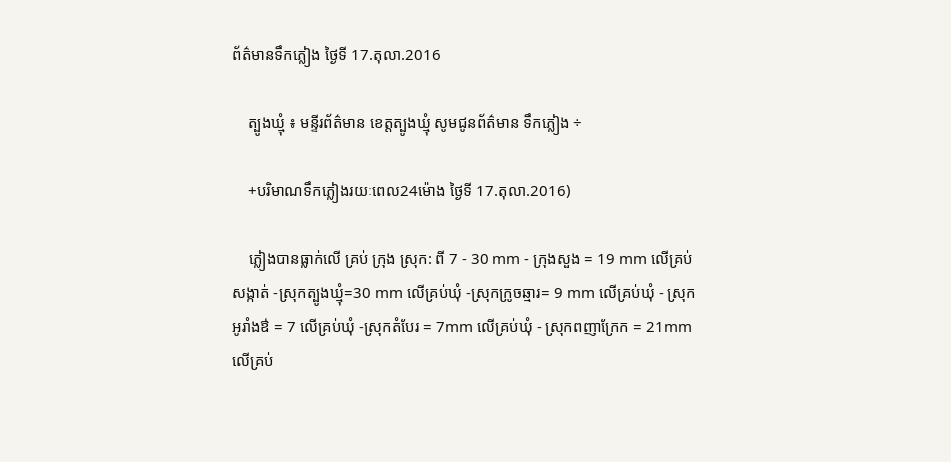ព័ត៌មានទឹកភ្លៀង ថ្ងៃទី 17.តុលា.2016

    ត្បូងឃ្មុំ ៖ មន្ទីរព័ត៌មាន ខេត្តត្បូងឃ្មុំ សូមជូនព័ត៌មាន ទឹកភ្លៀង ÷

    +បរិមាណទឹកភ្លៀងរយៈពេល24ម៉ោង ថ្ងៃទី 17.តុលា.2016)

    ភ្លៀងបានធ្លាក់លើ គ្រប់ ក្រុង ស្រុក: ពី 7 - 30 mm - ក្រុងសួង = 19 mm លើគ្រប់សង្កាត់ -ស្រុកត្បូងឃ្មុំ=30 mm លើគ្រប់ឃុំ -ស្រុកក្រូចឆ្មារ= 9 mm លើគ្រប់ឃុំ - ស្រុកអូរាំងឳ = 7 លើគ្រប់ឃុំ -ស្រុកតំបែរ = 7mm លើគ្រប់ឃុំ - ស្រុកពញាក្រែក = 21mm លើគ្រប់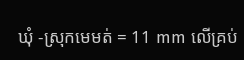ឃុំ -ស្រុកមេមត់ = 11 mm លើគ្រប់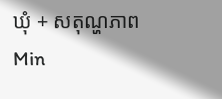ឃុំ + សតុណ្ហភាព Min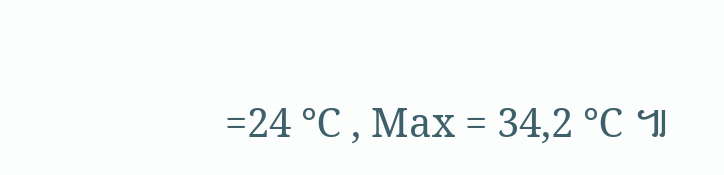=24 ℃ , Max = 34,2 ℃ ៕